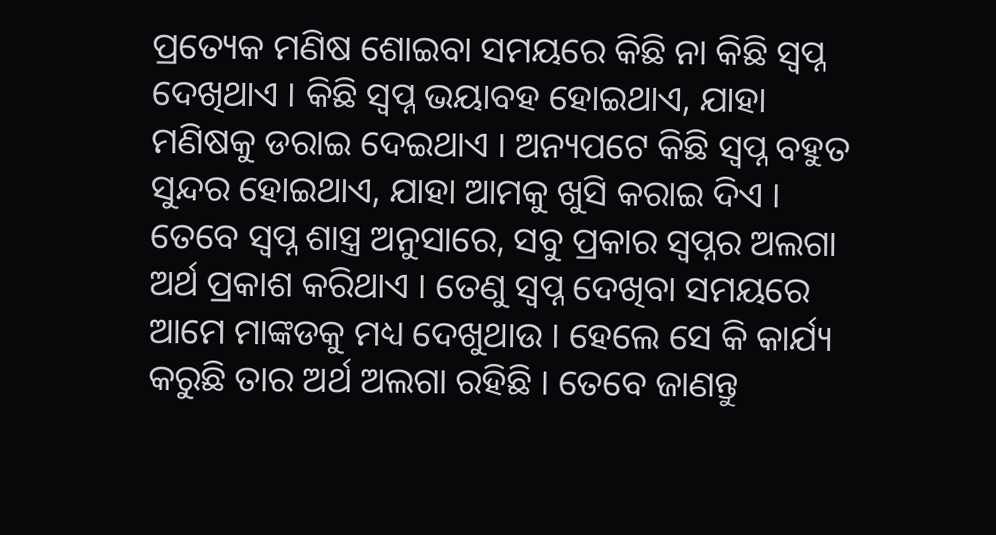ପ୍ରତ୍ୟେକ ମଣିଷ ଶୋଇବା ସମୟରେ କିଛି ନା କିଛି ସ୍ୱପ୍ନ ଦେଖିଥାଏ । କିଛି ସ୍ୱପ୍ନ ଭୟାବହ ହୋଇଥାଏ, ଯାହା ମଣିଷକୁ ଡରାଇ ଦେଇଥାଏ । ଅନ୍ୟପଟେ କିଛି ସ୍ୱପ୍ନ ବହୁତ ସୁନ୍ଦର ହୋଇଥାଏ, ଯାହା ଆମକୁ ଖୁସି କରାଇ ଦିଏ । ତେବେ ସ୍ୱପ୍ନ ଶାସ୍ତ୍ର ଅନୁସାରେ, ସବୁ ପ୍ରକାର ସ୍ୱପ୍ନର ଅଲଗା ଅର୍ଥ ପ୍ରକାଶ କରିଥାଏ । ତେଣୁ ସ୍ୱପ୍ନ ଦେଖିବା ସମୟରେ ଆମେ ମାଙ୍କଡକୁ ମଧ୍ୟ ଦେଖୁଥାଉ । ହେଲେ ସେ କି କାର୍ଯ୍ୟ କରୁଛି ତାର ଅର୍ଥ ଅଲଗା ରହିଛି । ତେବେ ଜାଣନ୍ତୁ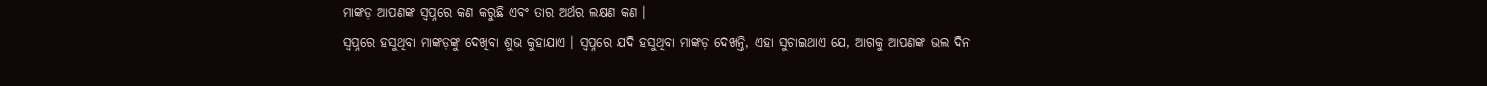ମାଙ୍କଡ଼ ଆପଣଙ୍କ ସ୍ୱପ୍ନରେ କଣ କରୁଛି ଏବଂ ତାର ଅର୍ଥର ଲକ୍ଷଣ କଣ ।
ସ୍ୱପ୍ନରେ ହସୁଥିବା ମାଙ୍କଡ଼ଙ୍କୁ ଦେଖିବା ଶୁଭ କୁହାଯାଏ । ସ୍ୱପ୍ନରେ ଯଦି ହସୁଥିବା ମାଙ୍କଡ଼ ଦେଖନ୍ତି, ଏହା ସୁଚାଇଥାଏ ଯେ, ଆଗକୁ ଆପଣଙ୍କ ଭଲ ଦିନ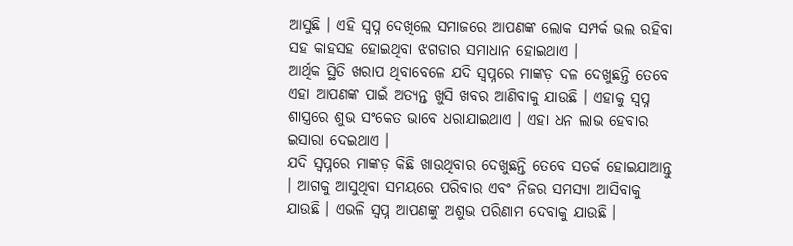ଆସୁଛି । ଏହି ସ୍ୱପ୍ନ ଦେଖିଲେ ସମାଜରେ ଆପଣଙ୍କ ଲୋକ ସମ୍ପର୍କ ଭଲ ରହିବା ସହ କାହସହ ହୋଇଥିବା ଝଗଡାର ସମାଧାନ ହୋଇଥାଏ ।
ଆର୍ଥିକ ସ୍ଥିତି ଖରାପ ଥିବାବେଳେ ଯଦି ସ୍ୱପ୍ନରେ ମାଙ୍କଡ଼ ଦଳ ଦେଖୁଛନ୍ତି ତେବେ ଏହା ଆପଣଙ୍କ ପାଇଁ ଅତ୍ୟନ୍ତ ଖୁସି ଖବର ଆଣିବାକୁ ଯାଉଛି । ଏହାକୁ ସ୍ୱପ୍ନ ଶାସ୍ତ୍ରରେ ଶୁଭ ସଂକେତ ଭାବେ ଧରାଯାଇଥାଏ । ଏହା ଧନ ଲାଭ ହେବାର ଇସାରା ଦେଇଥାଏ ।
ଯଦି ସ୍ୱପ୍ନରେ ମାଙ୍କଡ଼ କିଛି ଖାଉଥିବାର ଦେଖୁଛନ୍ତି ତେବେ ସତର୍କ ହୋଇଯାଆନ୍ତୁ । ଆଗକୁ ଆସୁଥିବା ସମୟରେ ପରିବାର ଏବଂ ନିଜର ସମସ୍ୟା ଆସିବାକୁ ଯାଉଛି । ଏଭଳି ସ୍ୱପ୍ନ ଆପଣଙ୍କୁ ଅଶୁଭ ପରିଣାମ ଦେବାକୁ ଯାଉଛି ।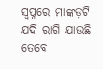ସ୍ୱପ୍ନରେ ମାଙ୍କଡ଼ଟି ଯଦି ରାଗି ଯାଉଛି ତେବେ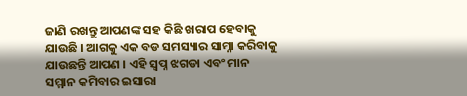ଜାଣି ରଖନ୍ତୁ ଆପଣଙ୍କ ସହ କିଛି ଖରାପ ହେବାକୁ ଯାଉଛି । ଆଗକୁ ଏକ ବଡ ସମସ୍ୟାର ସାମ୍ନା କରିବାକୁ ଯାଉଛନ୍ତି ଆପଣ । ଏହି ସ୍ୱପ୍ନ ଝଗଡା ଏବଂ ମାନ ସମ୍ମାନ କମିବାର ଇସାରା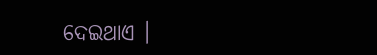ଦେଇଥାଏ ।